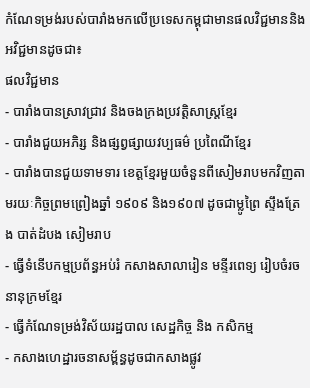កំណែទម្រង់របស់បារាំងមកលើប្រទេសកម្ពុជាមានផលវិជ្ជមាននិងអវិជ្ជមានដូចជា៖
ផលវិជ្ជមាន
- បារាំងបានស្រាវជ្រាវ និងចងក្រងប្រវត្តិសាស្រ្តខ្មែរ
- បារាំងជួយអភិរ្ស និងផ្សព្វផ្សាយវប្បធម៌ ប្រពៃណីខ្មែរ
- បារាំងបានជួយទាមទារ ខេត្តខ្មែរមួយចំនួនពីសៀមរាបមកវិញតាមរយៈកិច្ចព្រមព្រៀងឆ្នាំ ១៩០៩ និង១៩០៧ ដូចជាម្លូព្រៃ ស្ទឹងត្រែង បាត់ដំបង សៀមរាប
- ធ្វើទំនើបកម្មប្រព័ន្ធអប់រំ កសាងសាលារៀន មន្ទីរពេទ្យ រៀបចំរចនានុក្រមខ្មែរ
- ធ្វើកំណែទម្រង់វិស័យរដ្ឋបាល សេដ្ឋកិច្ច និង កសិកម្ម
- កសាងហេដ្ឋារចនាសម្ព័ន្ធដូចជាកសាងផ្លូវ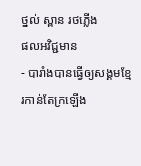ថ្នល់ ស្ពាន រថភ្លើង
ផលអវិជ្ជមាន
- បារាំងបានធ្វើឲ្យសង្គមខ្មែរកាន់តែក្រឡើង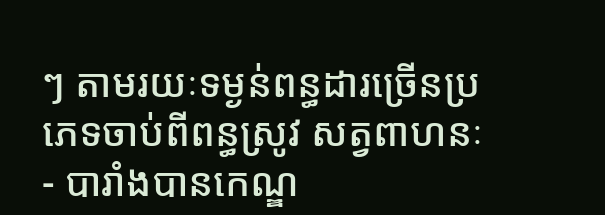ៗ តាមរយៈទម្ងន់ពន្ធដារច្រើនប្រភេទចាប់ពីពន្ធស្រូវ សត្វពាហនៈ
- បារាំងបានកេណ្ឌ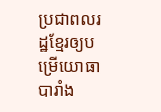ប្រជាពលរដ្ឋខ្មែរឲ្យបម្រើយោធាបារាំង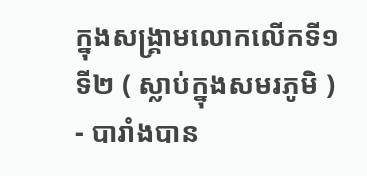ក្នុងសង្គ្រាមលោកលើកទី១ ទី២ ( ស្លាប់ក្នុងសមរភូមិ )
- បារាំងបាន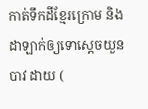កាត់ទឹកដីខ្មែរក្រោម និងដាឡាក់ឲ្យទោស្តេចយួនបាវ ដាយ (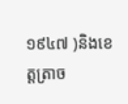១៩៤៧ )និងខេត្តត្រាច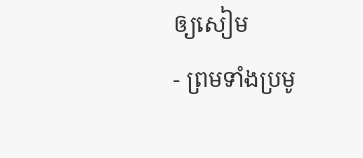ឲ្យសៀម
- ព្រមទាំងប្រមូ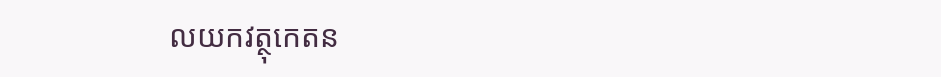លយកវត្ថុកេតន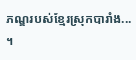ភណ្ឌរបស់ខ្មែរស្រុកបារាំង... ។